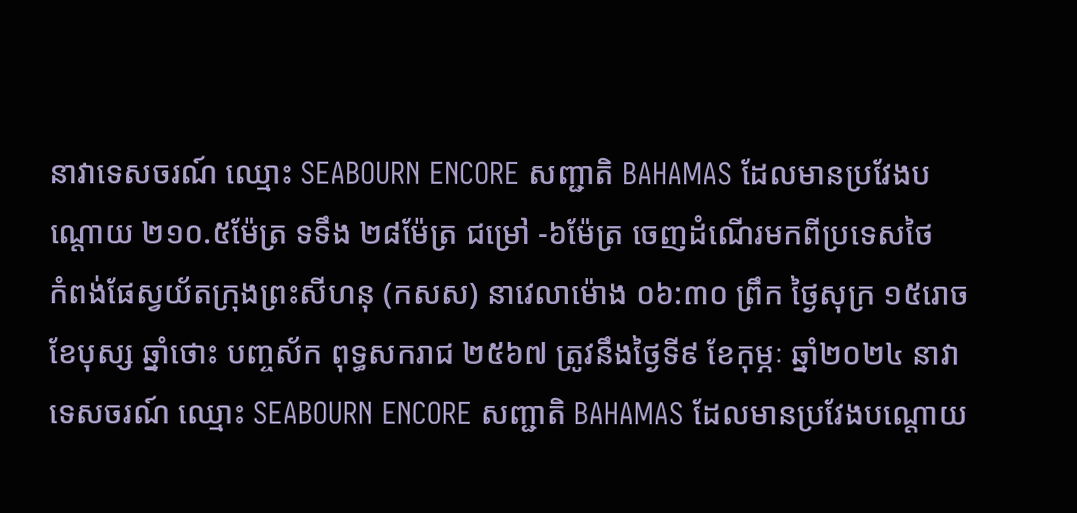នាវាទេសចរណ៍ ឈ្មោះ SEABOURN ENCORE សញ្ជាតិ BAHAMAS ដែលមានប្រវែងបណ្តោយ ២១០.៥ម៉ែត្រ ទទឹង ២៨ម៉ែត្រ ជម្រៅ -៦ម៉ែត្រ ចេញដំណើរមកពីប្រទេសថៃ
កំពង់ផែស្វយ័តក្រុងព្រះសីហនុ (កសស) នាវេលាម៉ោង ០៦:៣០ ព្រឹក ថ្ងៃសុក្រ ១៥រោច ខែបុស្ស ឆ្នាំថោះ បញ្ចស័ក ពុទ្ធសករាជ ២៥៦៧ ត្រូវនឹងថ្ងៃទី៩ ខែកុម្ភៈ ឆ្នាំ២០២៤ នាវាទេសចរណ៍ ឈ្មោះ SEABOURN ENCORE សញ្ជាតិ BAHAMAS ដែលមានប្រវែងបណ្តោយ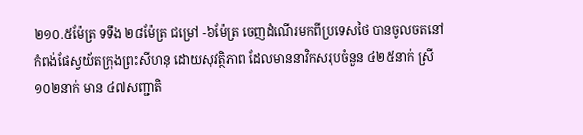២១០.៥ម៉ែត្រ ទទឹង ២៨ម៉ែត្រ ជម្រៅ -៦ម៉ែត្រ ចេញដំណើរមកពីប្រទេសថៃ បានចូលចតនៅកំពង់ផែស្វយ័តក្រុងព្រះសីហនុ ដោយសុវត្ថិភាព ដែលមាននាវិកសរុបចំនួន ៤២៥នាក់ ស្រី ១០២នាក់ មាន ៤៧សញ្ជាតិ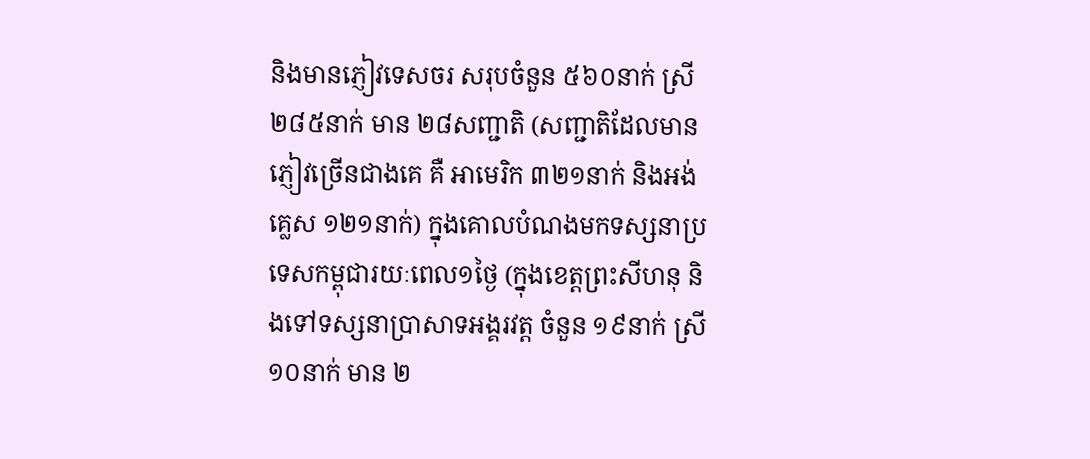និងមានភ្ញៀវទេសចរ សរុបចំនួន ៥៦០នាក់ ស្រី ២៨៥នាក់ មាន ២៨សញ្ជាតិ (សញ្ជាតិដែលមានភ្ញៀវច្រើនជាងគេ គឺ អាមេរិក ៣២១នាក់ និងអង់គ្លេស ១២១នាក់) ក្នុងគោលបំណងមកទស្សនាប្រទេសកម្ពុជារយៈពេល១ថ្ងៃ (ក្នុងខេត្តព្រះសីហនុ និងទៅទស្សនាប្រាសាទអង្គរវត្ត ចំនួន ១៩នាក់ ស្រី ១០នាក់ មាន ២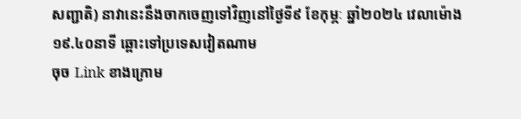សញ្ជាតិ) នាវានេះនឹងចាកចេញទៅវិញនៅថ្ងៃទី៩ ខែកុម្ភៈ ឆ្នាំ២០២៤ វេលាម៉ោង ១៩.៤០នាទី ឆ្ពោះទៅប្រទេសវៀតណាម
ចុច Link ខាងក្រោម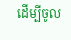ដើម្បីចូល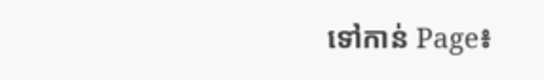ទៅកាន់ Page៖